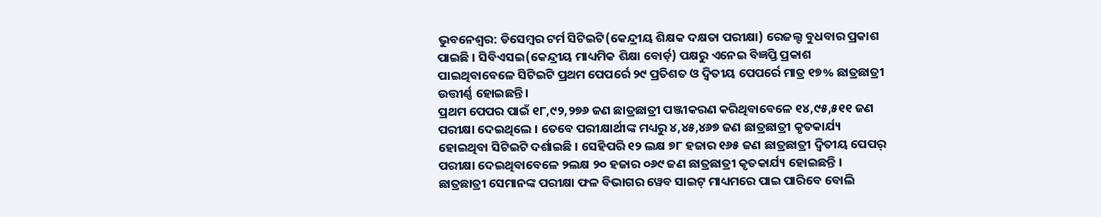ଭୁବନେଶ୍ବର: ଡିସେମ୍ବର ଟର୍ମ ସିଟିଇଟି(କେନ୍ଦ୍ରୀୟ ଶିକ୍ଷକ ଦକ୍ଷତା ପରୀକ୍ଷା) ରେଜଲ୍ଟ ବୁଧବାର ପ୍ରକାଶ ପାଇଛି । ସିବିଏସଇ(କେନ୍ଦ୍ରୀୟ ମାଧ୍ୟମିକ ଶିକ୍ଷା ବୋର୍ଡ଼) ପକ୍ଷରୁ ଏନେଇ ବିଜ୍ଞପ୍ତି ପ୍ରକାଶ ପାଇଥିବାବେଳେ ସିଟିଇଟି ପ୍ରଥମ ପେପର୍ରେ ୨୯ ପ୍ରତିଶତ ଓ ଦ୍ୱିତୀୟ ପେପର୍ରେ ମାତ୍ର ୧୭% ଛାତ୍ରଛାତ୍ରୀ ଉତ୍ତୀର୍ଣ୍ଣ ହୋଇଛନ୍ତି ।
ପ୍ରଥମ ପେପର ପାଇଁ ୧୮,୯୨,୨୭୬ ଜଣ ଛାତ୍ରଛାତ୍ରୀ ପଞ୍ଜୀକରଣ କରିଥିବାବେଳେ ୧୪,୯୫,୫୧୧ ଜଣ ପରୀକ୍ଷା ଦେଇଥିଲେ । ତେବେ ପରୀକ୍ଷାର୍ଥୀଙ୍କ ମଧ୍ୟରୁ ୪,୪୫,୪୬୭ ଜଣ ଛାତ୍ରଛାତ୍ରୀ କୃତକାର୍ଯ୍ୟ ହୋଇଥିବା ସିଟିଇଟି ଦର୍ଶାଇଛି । ସେହିପରି ୧୨ ଲକ୍ଷ ୭୮ ହଜାର ୧୬୫ ଜଣ ଛାତ୍ରଛାତ୍ରୀ ଦ୍ୱିତୀୟ ପେପର୍ ପରୀକ୍ଷା ଦେଇଥିବାବେଳେ ୨ଲକ୍ଷ ୨୦ ହଜାର ୦୬୯ ଜଣ ଛାତ୍ରଛାତ୍ରୀ କୃତକାର୍ଯ୍ୟ ହୋଇଛନ୍ତି । ଛାତ୍ରଛାତ୍ରୀ ସେମାନଙ୍କ ପରୀକ୍ଷା ଫଳ ବିଭାଗର ୱେବ ସାଇଟ୍ ମାଧ୍ୟମରେ ପାଇ ପାରିବେ ବୋଲି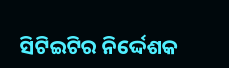ସିଟିଇଟିର ନିର୍ଦ୍ଦେଶକ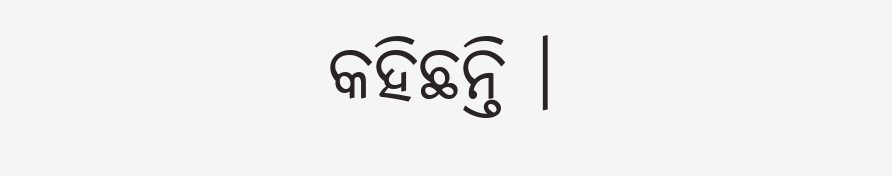କହିଛନ୍ତି ।